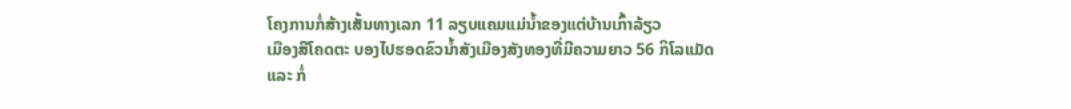ໂຄງການກໍ່ສ້າງເສັ້ນທາງເລກ 11 ລຽບແຄມແມ່ນ້ຳຂອງແຕ່ບ້ານເກົ້າລ້ຽວ
ເມືອງສີໂຄດຕະ ບອງໄປຮອດຂົວນ້ຳສັງເມືອງສັງທອງທີ່ມີຄວາມຍາວ 56 ກິໂລແມັດ
ແລະ ກໍ່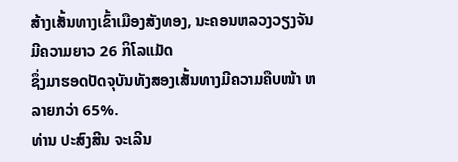ສ້າງເສັ້ນທາງເຂົ້າເມືອງສັງທອງ, ນະຄອນຫລວງວຽງຈັນ ມີຄວາມຍາວ 26 ກິໂລແມັດ
ຊຶ່ງມາຮອດປັດຈຸບັນທັງສອງເສັ້ນທາງມີຄວາມຄືບໜ້າ ຫລາຍກວ່າ 65%.
ທ່ານ ປະສົງສີນ ຈະເລີນ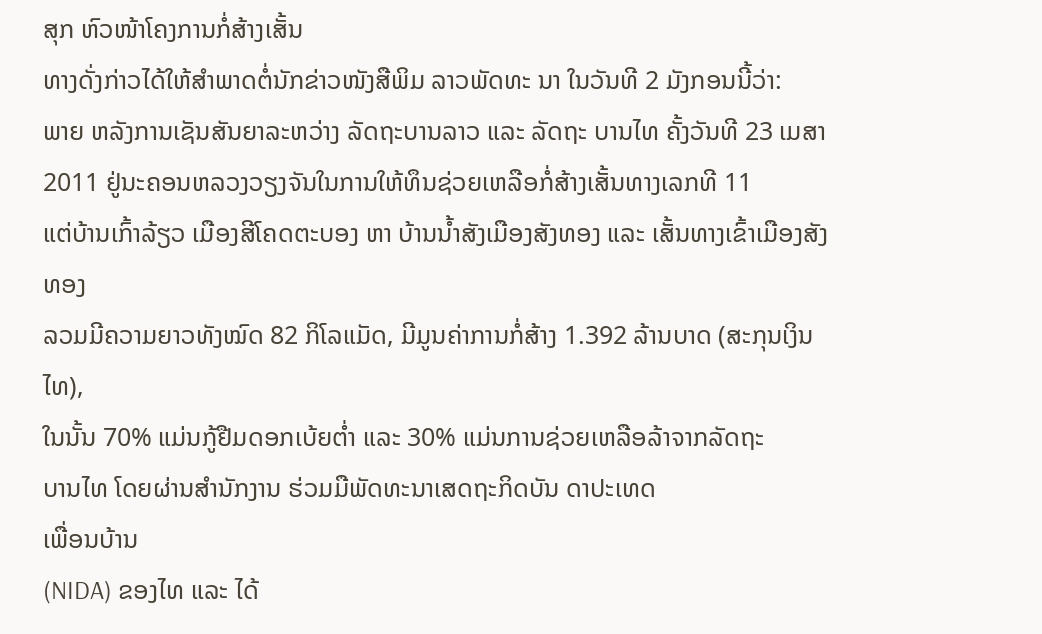ສຸກ ຫົວໜ້າໂຄງການກໍ່ສ້າງເສັ້ນ
ທາງດັ່ງກ່າວໄດ້ໃຫ້ສຳພາດຕໍ່ນັກຂ່າວໜັງສືພິມ ລາວພັດທະ ນາ ໃນວັນທີ 2 ມັງກອນນີ້ວ່າ:
ພາຍ ຫລັງການເຊັນສັນຍາລະຫວ່າງ ລັດຖະບານລາວ ແລະ ລັດຖະ ບານໄທ ຄັ້ງວັນທີ 23 ເມສາ
2011 ຢູ່ນະຄອນຫລວງວຽງຈັນໃນການໃຫ້ທຶນຊ່ວຍເຫລືອກໍ່ສ້າງເສັ້ນທາງເລກທີ 11
ແຕ່ບ້ານເກົ້າລ້ຽວ ເມືອງສີໂຄດຕະບອງ ຫາ ບ້ານນ້ຳສັງເມືອງສັງທອງ ແລະ ເສັ້ນທາງເຂົ້າເມືອງສັງທອງ
ລວມມີຄວາມຍາວທັງໝົດ 82 ກິໂລແມັດ, ມີມູນຄ່າການກໍ່ສ້າງ 1.392 ລ້ານບາດ (ສະກຸນເງິນໄທ),
ໃນນັ້ນ 70% ແມ່ນກູ້ຢືມດອກເບ້ຍຕ່ຳ ແລະ 30% ແມ່ນການຊ່ວຍເຫລືອລ້າຈາກລັດຖະ
ບານໄທ ໂດຍຜ່ານສຳນັກງານ ຮ່ວມມືພັດທະນາເສດຖະກິດບັນ ດາປະເທດ
ເພື່ອນບ້ານ
(NIDA) ຂອງໄທ ແລະ ໄດ້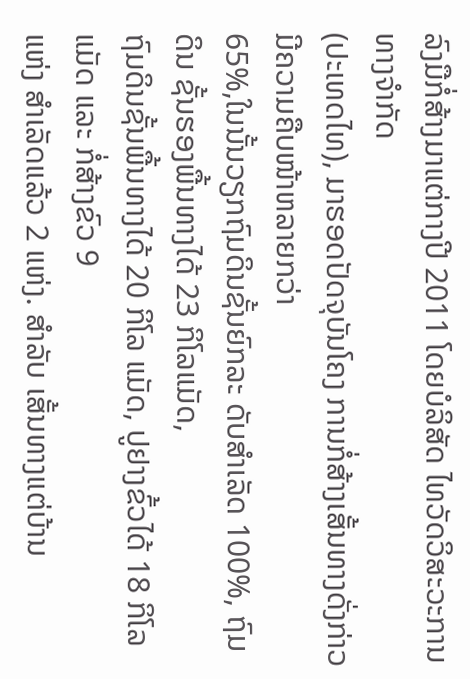ລົງມືກໍ່ສ້າງມາແຕ່ກາງປີ 2011 ໂດຍບໍລິສັດ ໄທວັດວິສະວະການທາງຈຳກັດ
(ປະເທດໄທ), ມາຮອດປັດຈຸບັນໂຄງ ການກໍ່ສ້າງເສັ້ນທາງດັ່ງກ່າວມີຄວາມຄືບໜ້າຫລາຍກວ່າ
65%,ໃນນັ້ນວຽກຖົມດິນຊັ້ນຍົກລະ ດັບສຳເລັດ 100%, ຖົມດິນ ຊັ້ນຮອງພື້ນທາງໄດ້ 23 ກິໂລແມັດ,
ຖົມດິນຊັ້ນພື້ນທາງໄດ້ 20 ກິໂລ ແມັດ, ປູຢາງຂົ້ວໄດ້ 18 ກິໂລ ແມັດ ແລະ ກໍ່ສ້າງຂົວ 9
ແຫ່ງ ສຳເລັດແລ້ວ 2 ແຫ່ງ. ສຳລັບ ເສັ້ນທາງແຕ່ບ້ານ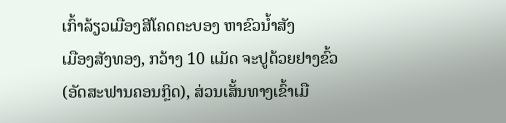ເກົ້າລ້ຽວເມືອງສີໂຄດຕະບອງ ຫາຂົວນ້ຳສັງ
ເມືອງສັງທອງ, ກວ້າງ 10 ແມັດ ຈະປູດ້ວຍຢາງຂົ້ວ (ອັດສະຟານຄອນກຼິດ), ສ່ວນເສັ້ນທາງເຂົ້າເມື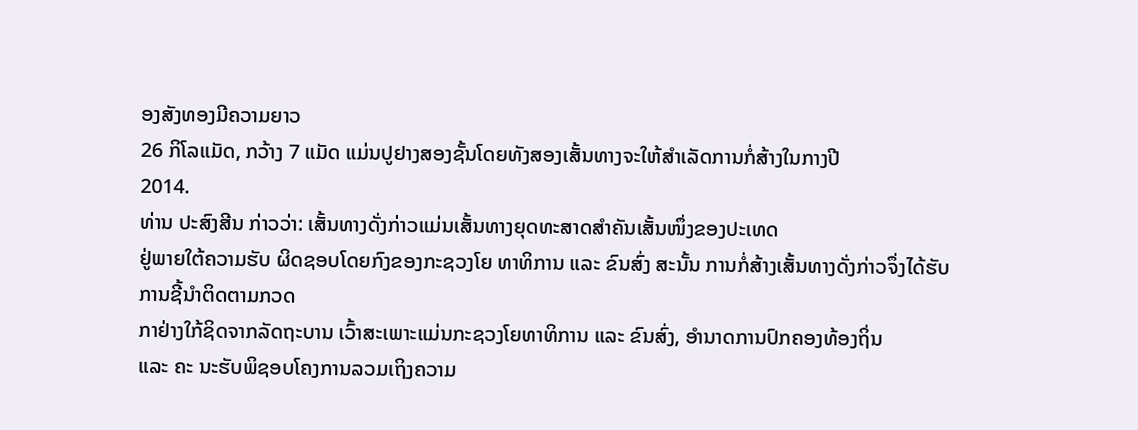ອງສັງທອງມີຄວາມຍາວ
26 ກິໂລແມັດ, ກວ້າງ 7 ແມັດ ແມ່ນປູຢາງສອງຊັ້ນໂດຍທັງສອງເສັ້ນທາງຈະໃຫ້ສຳເລັດການກໍ່ສ້າງໃນກາງປີ
2014.
ທ່ານ ປະສົງສີນ ກ່າວວ່າ: ເສັ້ນທາງດັ່ງກ່າວແມ່ນເສັ້ນທາງຍຸດທະສາດສຳຄັນເສັ້ນໜຶ່ງຂອງປະເທດ
ຢູ່ພາຍໃຕ້ຄວາມຮັບ ຜິດຊອບໂດຍກົງຂອງກະຊວງໂຍ ທາທິການ ແລະ ຂົນສົ່ງ ສະນັ້ນ ການກໍ່ສ້າງເສັ້ນທາງດັ່ງກ່າວຈຶ່ງໄດ້ຮັບການຊີ້ນຳຕິດຕາມກວດ
ກາຢ່າງໃກ້ຊິດຈາກລັດຖະບານ ເວົ້າສະເພາະແມ່ນກະຊວງໂຍທາທິການ ແລະ ຂົນສົ່ງ, ອຳນາດການປົກຄອງທ້ອງຖິ່ນ
ແລະ ຄະ ນະຮັບພິຊອບໂຄງການລວມເຖິງຄວາມ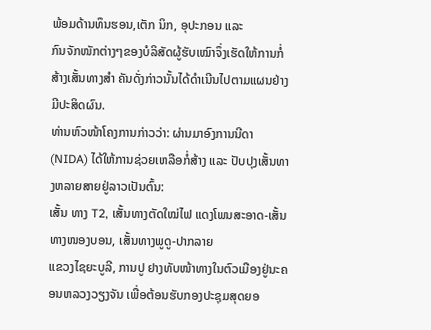ພ້ອມດ້ານທຶນຮອນ,ເຕັກ ນິກ, ອຸປະກອນ ແລະ
ກົນຈັກໜັກຕ່າງໆຂອງບໍລິສັດຜູ້ຮັບເໝົາຈຶ່ງເຮັດໃຫ້ການກໍ່ສ້າງເສັ້ນທາງສຳ ຄັນດັ່ງກ່າວນັ້ນໄດ້ດຳເນີນໄປຕາມແຜນຢ່າງມີປະສິດຜົນ.
ທ່ານຫົວໜ້າໂຄງການກ່າວວ່າ: ຜ່ານມາອົງການນີດາ
(NIDA) ໄດ້ໃຫ້ການຊ່ວຍເຫລືອກໍ່ສ້າງ ແລະ ປັບປຸງເສັ້ນທາງຫລາຍສາຍຢູ່ລາວເປັນຕົ້ນ:
ເສັ້ນ ທາງ T2, ເສັ້ນທາງຕັດໃໝ່ໄຟ ແດງໂພນສະອາດ-ເສັ້ນທາງໜອງບອນ, ເສັ້ນທາງພູດູ-ປາກລາຍ
ແຂວງໄຊຍະບູລີ, ການປູ ຢາງທັບໜ້າທາງໃນຕົວເມືອງຢູ່ນະຄອນຫລວງວຽງຈັນ ເພື່ອຕ້ອນຮັບກອງປະຊຸມສຸດຍອ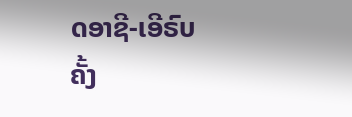ດອາຊີ-ເອີຣົບ
ຄັ້ງ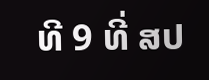ທີ 9 ທີ່ ສປ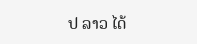ປ ລາວ ໄດ້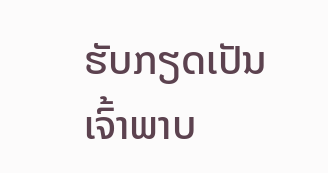ຮັບກຽດເປັນເຈົ້າພາບ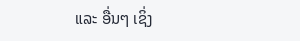ແລະ ອື່ນໆ ເຊິ່ງ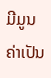ມີມູນຄ່າເປັນ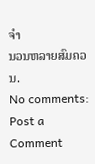ຈຳ
ນວນຫລາຍສົມຄວນ.
No comments:
Post a Comment